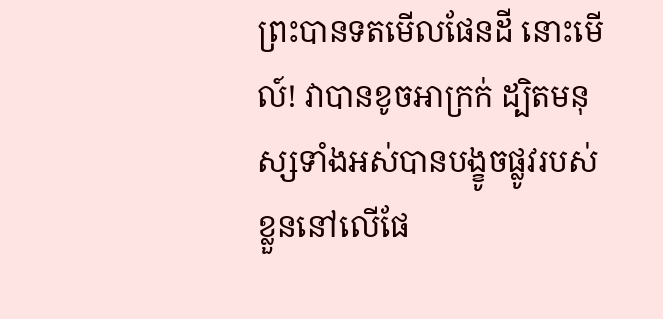ព្រះបានទតមើលផែនដី នោះមើល៍! វាបានខូចអាក្រក់ ដ្បិតមនុស្សទាំងអស់បានបង្ខូចផ្លូវរបស់ខ្លួននៅលើផែ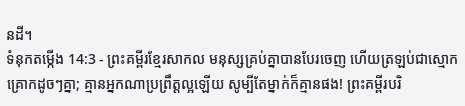នដី។
ទំនុកតម្កើង 14:3 - ព្រះគម្ពីរខ្មែរសាកល មនុស្សគ្រប់គ្នាបានបែរចេញ ហើយត្រឡប់ជាស្មោកគ្រោកដូចៗគ្នា; គ្មានអ្នកណាប្រព្រឹត្តល្អឡើយ សូម្បីតែម្នាក់ក៏គ្មានផង! ព្រះគម្ពីរបរិ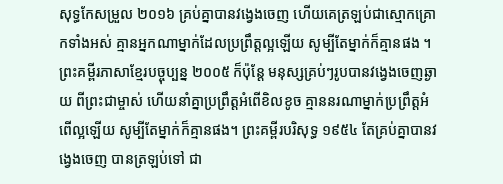សុទ្ធកែសម្រួល ២០១៦ គ្រប់គ្នាបានវង្វេងចេញ ហើយគេត្រឡប់ជាស្មោកគ្រោកទាំងអស់ គ្មានអ្នកណាម្នាក់ដែលប្រព្រឹត្តល្អឡើយ សូម្បីតែម្នាក់ក៏គ្មានផង ។ ព្រះគម្ពីរភាសាខ្មែរបច្ចុប្បន្ន ២០០៥ ក៏ប៉ុន្តែ មនុស្សគ្រប់ៗរូបបានវង្វេងចេញឆ្ងាយ ពីព្រះជាម្ចាស់ ហើយនាំគ្នាប្រព្រឹត្តអំពើខិលខូច គ្មាននរណាម្នាក់ប្រព្រឹត្តអំពើល្អឡើយ សូម្បីតែម្នាក់ក៏គ្មានផង។ ព្រះគម្ពីរបរិសុទ្ធ ១៩៥៤ តែគ្រប់គ្នាបានវង្វេងចេញ បានត្រឡប់ទៅ ជា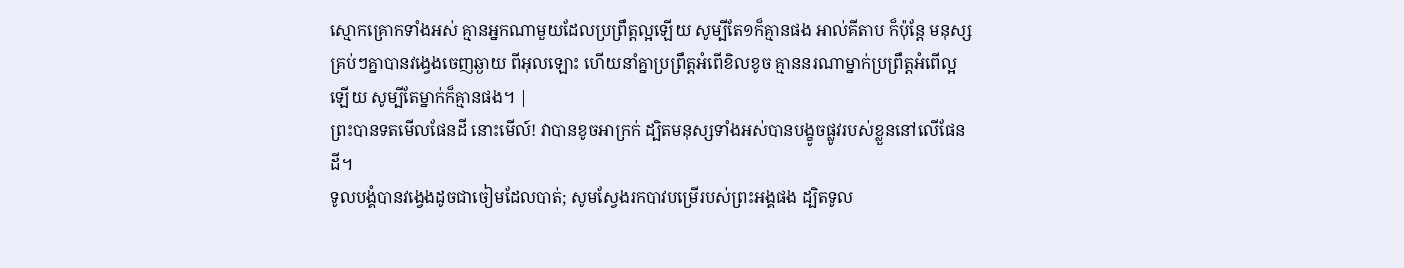ស្មោកគ្រោកទាំងអស់ គ្មានអ្នកណាមួយដែលប្រព្រឹត្តល្អឡើយ សូម្បីតែ១ក៏គ្មានផង អាល់គីតាប ក៏ប៉ុន្តែ មនុស្សគ្រប់ៗគ្នាបានវង្វេងចេញឆ្ងាយ ពីអុលឡោះ ហើយនាំគ្នាប្រព្រឹត្តអំពើខិលខូច គ្មាននរណាម្នាក់ប្រព្រឹត្តអំពើល្អឡើយ សូម្បីតែម្នាក់ក៏គ្មានផង។ |
ព្រះបានទតមើលផែនដី នោះមើល៍! វាបានខូចអាក្រក់ ដ្បិតមនុស្សទាំងអស់បានបង្ខូចផ្លូវរបស់ខ្លួននៅលើផែនដី។
ទូលបង្គំបានវង្វេងដូចជាចៀមដែលបាត់; សូមស្វែងរកបាវបម្រើរបស់ព្រះអង្គផង ដ្បិតទូល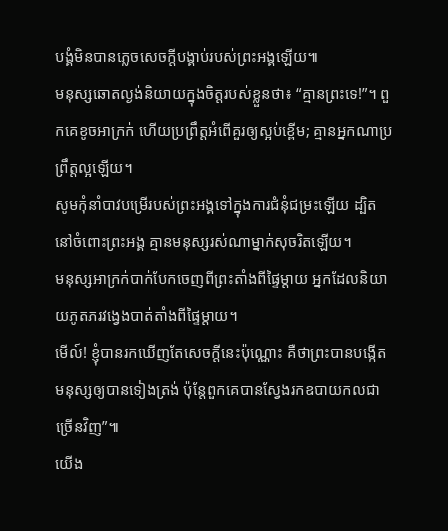បង្គំមិនបានភ្លេចសេចក្ដីបង្គាប់របស់ព្រះអង្គឡើយ៕
មនុស្សឆោតល្ងង់និយាយក្នុងចិត្តរបស់ខ្លួនថា៖ “គ្មានព្រះទេ!”។ ពួកគេខូចអាក្រក់ ហើយប្រព្រឹត្តអំពើគួរឲ្យស្អប់ខ្ពើម; គ្មានអ្នកណាប្រព្រឹត្តល្អឡើយ។
សូមកុំនាំបាវបម្រើរបស់ព្រះអង្គទៅក្នុងការជំនុំជម្រះឡើយ ដ្បិតនៅចំពោះព្រះអង្គ គ្មានមនុស្សរស់ណាម្នាក់សុចរិតឡើយ។
មនុស្សអាក្រក់បាក់បែកចេញពីព្រះតាំងពីផ្ទៃម្ដាយ អ្នកដែលនិយាយភូតភរវង្វេងបាត់តាំងពីផ្ទៃម្ដាយ។
មើល៍! ខ្ញុំបានរកឃើញតែសេចក្ដីនេះប៉ុណ្ណោះ គឺថាព្រះបានបង្កើតមនុស្សឲ្យបានទៀងត្រង់ ប៉ុន្តែពួកគេបានស្វែងរកឧបាយកលជាច្រើនវិញ”៕
យើង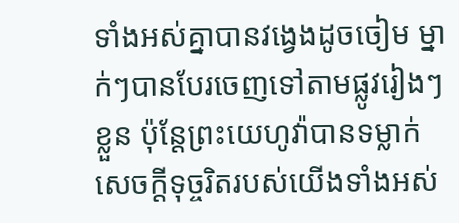ទាំងអស់គ្នាបានវង្វេងដូចចៀម ម្នាក់ៗបានបែរចេញទៅតាមផ្លូវរៀងៗខ្លួន ប៉ុន្តែព្រះយេហូវ៉ាបានទម្លាក់សេចក្ដីទុច្ចរិតរបស់យើងទាំងអស់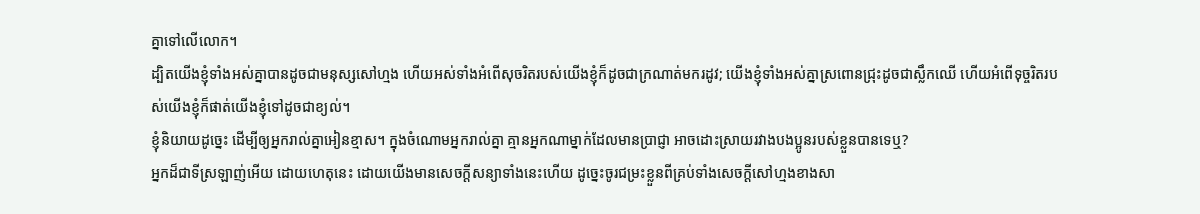គ្នាទៅលើលោក។
ដ្បិតយើងខ្ញុំទាំងអស់គ្នាបានដូចជាមនុស្សសៅហ្មង ហើយអស់ទាំងអំពើសុចរិតរបស់យើងខ្ញុំក៏ដូចជាក្រណាត់មករដូវ; យើងខ្ញុំទាំងអស់គ្នាស្រពោនជ្រុះដូចជាស្លឹកឈើ ហើយអំពើទុច្ចរិតរបស់យើងខ្ញុំក៏ផាត់យើងខ្ញុំទៅដូចជាខ្យល់។
ខ្ញុំនិយាយដូច្នេះ ដើម្បីឲ្យអ្នករាល់គ្នាអៀនខ្មាស។ ក្នុងចំណោមអ្នករាល់គ្នា គ្មានអ្នកណាម្នាក់ដែលមានប្រាជ្ញា អាចដោះស្រាយរវាងបងប្អូនរបស់ខ្លួនបានទេឬ?
អ្នកដ៏ជាទីស្រឡាញ់អើយ ដោយហេតុនេះ ដោយយើងមានសេចក្ដីសន្យាទាំងនេះហើយ ដូច្នេះចូរជម្រះខ្លួនពីគ្រប់ទាំងសេចក្ដីសៅហ្មងខាងសា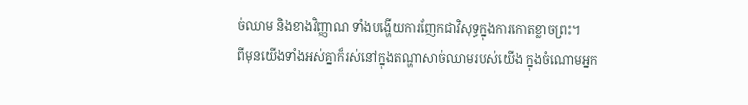ច់ឈាម និងខាងវិញ្ញាណ ទាំងបង្ហើយការញែកជាវិសុទ្ធក្នុងការកោតខ្លាចព្រះ។
ពីមុនយើងទាំងអស់គ្នាក៏រស់នៅក្នុងតណ្ហាសាច់ឈាមរបស់យើង ក្នុងចំណោមអ្នក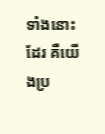ទាំងនោះដែរ គឺយើងប្រ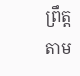ព្រឹត្តតាម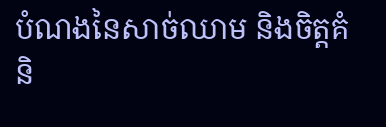បំណងនៃសាច់ឈាម និងចិត្តគំនិ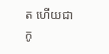ត ហើយជាកូ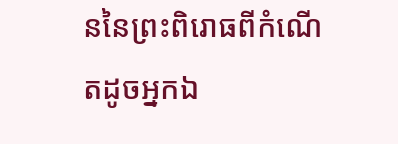ននៃព្រះពិរោធពីកំណើតដូចអ្នកឯ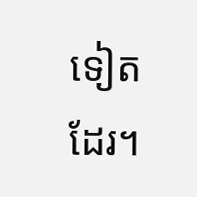ទៀតដែរ។